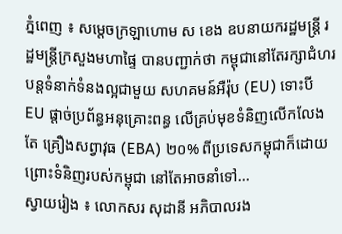ភ្នំពេញ ៖ សម្ដេចក្រឡាហោម ស ខេង ឧបនាយករដ្ឋមន្ដ្រី រដ្ឋមន្ដ្រីក្រសួងមហាផ្ទៃ បានបញ្ជាក់ថា កម្ពុជានៅតែរក្សាជំហរ បន្តទំនាក់ទំនងល្អជាមួយ សហគមន៍អឺរ៉ុប (EU) ទោះបី EU ផ្ដាច់ប្រព័ន្ធអនុគ្រោះពន្ធ លើគ្រប់មុខទំនិញលើកលែងតែ គ្រឿងសព្វាវុធ (EBA) ២០% ពីប្រទេសកម្ពុជាក៏ដោយ ព្រោះទំនិញរបស់កម្ពុជា នៅតែអាចនាំទៅ...
ស្វាយរៀង ៖ លោកសរ សុដានី អភិបាលរង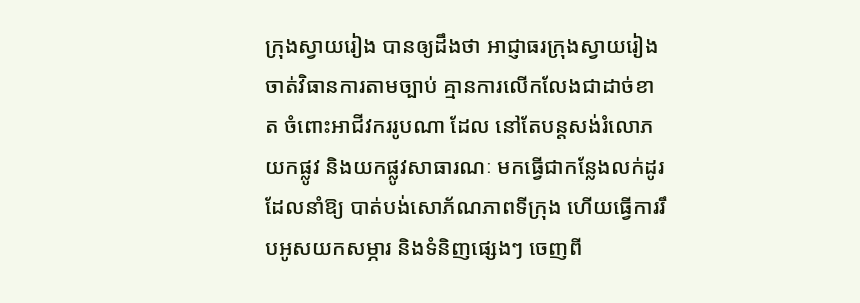ក្រុងស្វាយរៀង បានឲ្យដឹងថា អាជ្ញាធរក្រុងស្វាយរៀង ចាត់វិធានការតាមច្បាប់ គ្មានការលើកលែងជាដាច់ខាត ចំពោះអាជីវកររូបណា ដែល នៅតែបន្តសង់រំលោភយកផ្លូវ និងយកផ្លូវសាធារណៈ មកធ្វើជាកន្លែងលក់ដូរ ដែលនាំឱ្យ បាត់បង់សោភ័ណភាពទីក្រុង ហើយធ្វើការរឹបអូសយកសម្ភារ និងទំនិញផ្សេងៗ ចេញពី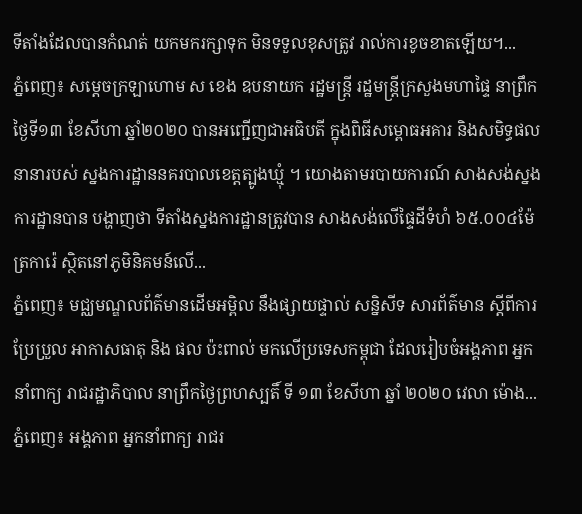ទីតាំងដែលបានកំណត់ យកមករក្សាទុក មិនទទួលខុសត្រូវ រាល់ការខូចខាតឡើយ។...
ភ្នំពេញ៖ សម្តេចក្រឡាហោម ស ខេង ឧបនាយក រដ្ឋមន្រ្តី រដ្ឋមន្រ្តីក្រសួងមហាផ្ទៃ នាព្រឹកថ្ងៃទី១៣ ខែសីហា ឆ្នាំ២០២០ បានអញ្ជើញជាអធិបតី ក្នុងពិធីសម្ពោធអគារ និងសមិទ្ធផលនានារបស់ ស្នងការដ្ឋាននគរបាលខេត្តត្បូងឃ្មុំ ។ យោងតាមរបាយការណ៍ សាងសង់ស្នងការដ្ឋានបាន បង្ហាញថា ទីតាំងស្នងការដ្ឋានត្រូវបាន សាងសង់លើផ្ទៃដីទំហំ ៦៥.០០៤ម៉ែត្រការ៉េ ស្ថិតនៅភូមិនិគមន៍លើ...
ភ្នំពេញ៖ មជ្ឈមណ្ឌលព័ត៌មានដើមអម្ពិល នឹងផ្សាយផ្ទាល់ សន្និសីទ សារព័ត៌មាន ស្តីពីការប្រែប្រួល អាកាសធាតុ និង ផល ប៉ះពាល់ មកលើប្រទេសកម្ពុជា ដែលរៀបចំអង្គភាព អ្នកនាំពាក្យ រាជរដ្ឋាភិបាល នាព្រឹកថ្ងៃព្រហស្បតិ៍ ទី ១៣ ខែសីហា ឆ្នាំ ២០២០ វេលា ម៉ោង...
ភ្នំពេញ៖ អង្គភាព អ្នកនាំពាក្យ រាជរ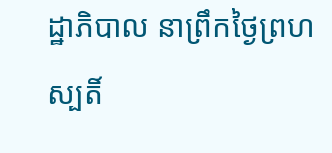ដ្ឋាភិបាល នាព្រឹកថ្ងៃព្រហស្បតិ៍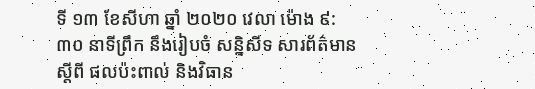ទី ១៣ ខែសីហា ឆ្នាំ ២០២០ វេលា ម៉ោង ៩:៣០ នាទីព្រឹក នឹងរៀបចំ សន្និសីទ សារព័ត៌មាន ស្តីពី ផលប៉ះពាល់ និងវិធាន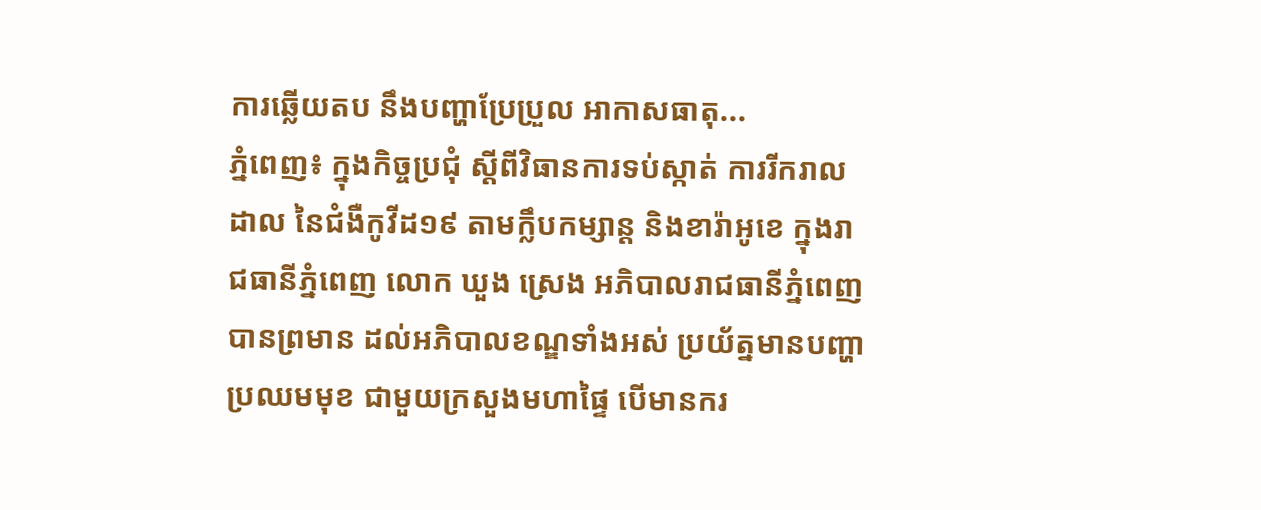ការឆ្លើយតប នឹងបញ្ហាប្រែប្រួល អាកាសធាតុ...
ភ្នំពេញ៖ ក្នុងកិច្ចប្រជុំ ស្តីពីវិធានការទប់ស្កាត់ ការរីករាលដាល នៃជំងឺកូវីដ១៩ តាមក្លឹបកម្សាន្ត និងខារ៉ាអូខេ ក្នុងរាជធានីភ្នំពេញ លោក ឃួង ស្រេង អភិបាលរាជធានីភ្នំពេញ បានព្រមាន ដល់អភិបាលខណ្ឌទាំងអស់ ប្រយ័ត្នមានបញ្ហាប្រឈមមុខ ជាមួយក្រសួងមហាផ្ទៃ បើមានករ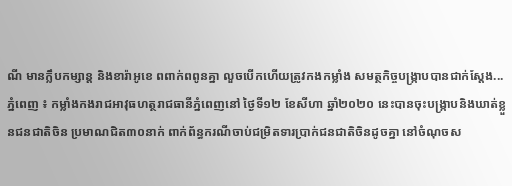ណី មានក្លឹបកម្សាន្ត និងខារ៉ាអូខេ ពពាក់ពពូនគ្នា លួចបើកហើយត្រូវកងកម្លាំង សមត្ថកិច្ចបង្ក្រាបបានជាក់ស្ដែង...
ភ្នំពេញ ៖ កម្លាំងកងរាជអាវុធហត្ថរាជធានីភ្នំពេញនៅ ថ្ងៃទី១២ ខែសីហា ឆ្នាំ២០២០ នេះបានចុះបង្រ្កាបនិងឃាត់ខ្លួនជនជាតិចិន ប្រមាណជិត៣០នាក់ ពាក់ព័ន្ធករណីចាប់ជម្រិតទារប្រាក់ជនជាតិចិនដូចគ្នា នៅចំណុចស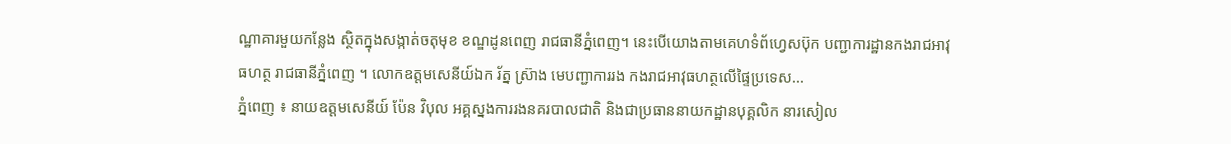ណ្ឋាគារមួយកន្លែង ស្ថិតក្នុងសង្កាត់ចតុមុខ ខណ្ឌដូនពេញ រាជធានីភ្នំពេញ។ នេះបើយោងតាមគេហទំព័ហ្វេសប៊ុក បញ្ជាការដ្ឋានកងរាជអាវុធហត្ថ រាជធានីភ្នំពេញ ។ លោកឧត្តមសេនីយ៍ឯក រ័ត្ន ស្រ៊ាង មេបញ្ជាការរង កងរាជអាវុធហត្ថលើផ្ទៃប្រទេស...
ភ្នំពេញ ៖ នាយឧត្តមសេនីយ៍ ប៉ែន វិបុល អគ្គស្នងការរងនគរបាលជាតិ និងជាប្រធាននាយកដ្ឋានបុគ្គលិក នារសៀល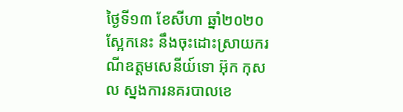ថ្ងៃទី១៣ ខែសីហា ឆ្នាំ២០២០ ស្អែកនេះ នឹងចុះដោះស្រាយករណីឧត្តមសេនីយ៍ទោ អ៊ុក កុសល ស្នងការនគរបាលខេ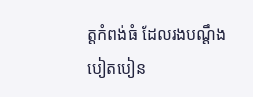ត្តកំពង់ធំ ដែលរងបណ្ដឹងបៀតបៀន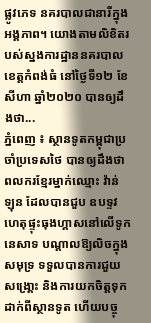ផ្លូវភេទ នគរបាលជានារីក្នុងអង្គភាព។ យោងតាមលិខិតរបស់ស្នងការដ្ឋាននគរបាលខេត្តកំពង់ធំ នៅថ្ងៃទី១២ ខែសីហា ឆ្នាំ២០២០ បានឲ្យដឹងថា...
ភ្នំពេញ ៖ ស្ថានទូតកម្ពុជាប្រចាំប្រទេសថៃ បានឲ្យដឹងថា ពលករខ្មែរម្នាក់ឈ្មោះ វ៉ាន់ ឡុន ដែលបានជួប ឧបទ្ទវហេតុផ្ទុះធុងហ្គាសនៅលើទូកនេសាទ បណ្តាលឱ្យលិចក្នុងសមុទ្រ ទទួលបានការជួយសង្រោ្គះ និងការយកចិត្តទុកដាក់ពីស្ថានទូត ហើយបច្ចុ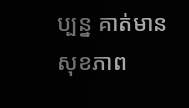ប្បន្ន គាត់មានសុខភាព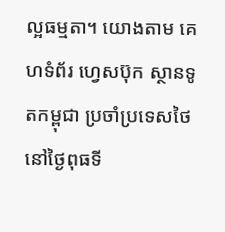ល្អធម្មតា។ យោងតាម គេហទំព័រ ហ្វេសប៊ុក ស្ថានទូតកម្ពុជា ប្រចាំប្រទេសថៃ នៅថ្ងៃពុធទី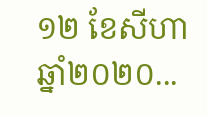១២ ខែសីហា ឆ្នាំ២០២០...